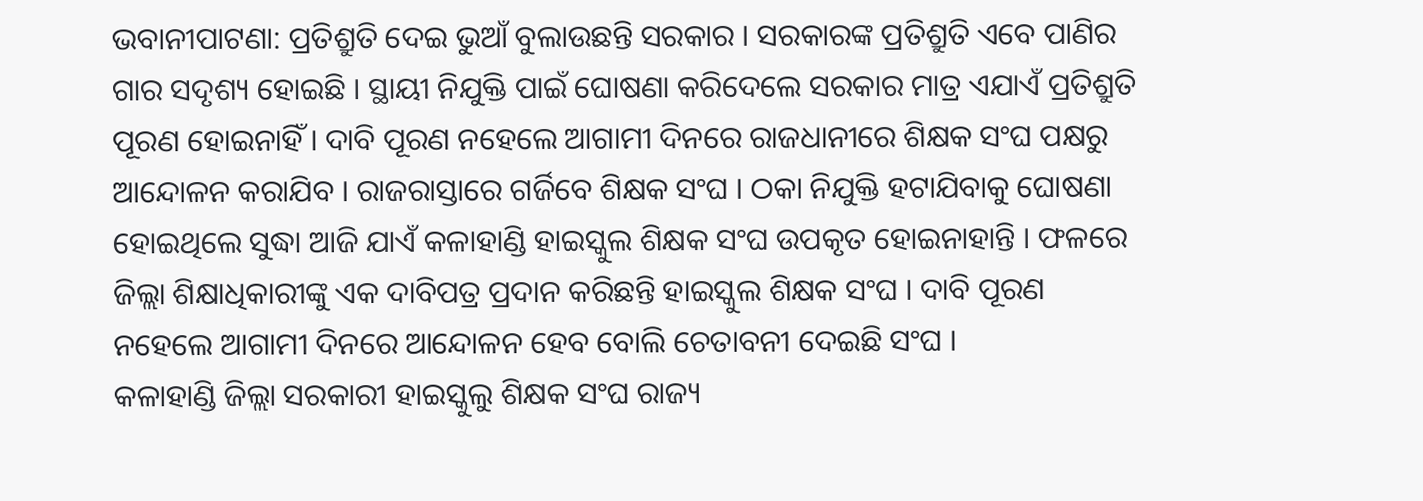ଭବାନୀପାଟଣା: ପ୍ରତିଶ୍ରୁତି ଦେଇ ଭୁଆଁ ବୁଲାଉଛନ୍ତି ସରକାର । ସରକାରଙ୍କ ପ୍ରତିଶ୍ରୁତି ଏବେ ପାଣିର ଗାର ସଦୃଶ୍ୟ ହୋଇଛି । ସ୍ଥାୟୀ ନିଯୁକ୍ତି ପାଇଁ ଘୋଷଣା କରିଦେଲେ ସରକାର ମାତ୍ର ଏଯାଏଁ ପ୍ରତିଶ୍ରୁତି ପୂରଣ ହୋଇନାହିଁ । ଦାବି ପୂରଣ ନହେଲେ ଆଗାମୀ ଦିନରେ ରାଜଧାନୀରେ ଶିକ୍ଷକ ସଂଘ ପକ୍ଷରୁ ଆନ୍ଦୋଳନ କରାଯିବ । ରାଜରାସ୍ତାରେ ଗର୍ଜିବେ ଶିକ୍ଷକ ସଂଘ । ଠକା ନିଯୁକ୍ତି ହଟାଯିବାକୁ ଘୋଷଣା ହୋଇଥିଲେ ସୁଦ୍ଧା ଆଜି ଯାଏଁ କଳାହାଣ୍ଡି ହାଇସ୍କୁଲ ଶିକ୍ଷକ ସଂଘ ଉପକୃତ ହୋଇନାହାନ୍ତି । ଫଳରେ ଜିଲ୍ଲା ଶିକ୍ଷାଧିକାରୀଙ୍କୁ ଏକ ଦାବିପତ୍ର ପ୍ରଦାନ କରିଛନ୍ତି ହାଇସ୍କୁଲ ଶିକ୍ଷକ ସଂଘ । ଦାବି ପୂରଣ ନହେଲେ ଆଗାମୀ ଦିନରେ ଆନ୍ଦୋଳନ ହେବ ବୋଲି ଚେତାବନୀ ଦେଇଛି ସଂଘ ।
କଳାହାଣ୍ଡି ଜିଲ୍ଲା ସରକାରୀ ହାଇସ୍କୁଲୁ ଶିକ୍ଷକ ସଂଘ ରାଜ୍ୟ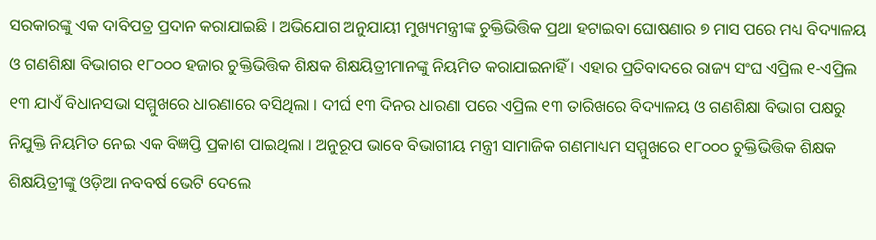ସରକାରଙ୍କୁ ଏକ ଦାବିପତ୍ର ପ୍ରଦାନ କରାଯାଇଛି । ଅଭିଯୋଗ ଅନୁଯାୟୀ ମୁଖ୍ୟମନ୍ତ୍ରୀଙ୍କ ଚୁକ୍ତିଭିତ୍ତିକ ପ୍ରଥା ହଟାଇବା ଘୋଷଣାର ୭ ମାସ ପରେ ମଧ୍ୟ ବିଦ୍ୟାଳୟ ଓ ଗଣଶିକ୍ଷା ବିଭାଗର ୧୮୦୦୦ ହଜାର ଚୁକ୍ତିଭିତ୍ତିକ ଶିକ୍ଷକ ଶିକ୍ଷୟିତ୍ରୀମାନଙ୍କୁ ନିୟମିତ କରାଯାଇନାହିଁ । ଏହାର ପ୍ରତିବାଦରେ ରାଜ୍ୟ ସଂଘ ଏପ୍ରିଲ ୧-ଏପ୍ରିଲ ୧୩ ଯାଏଁ ବିଧାନସଭା ସମ୍ମୁଖରେ ଧାରଣାରେ ବସିଥିଲା । ଦୀର୍ଘ ୧୩ ଦିନର ଧାରଣା ପରେ ଏପ୍ରିଲ ୧୩ ତାରିଖରେ ବିଦ୍ୟାଳୟ ଓ ଗଣଶିକ୍ଷା ବିଭାଗ ପକ୍ଷରୁ ନିଯୁକ୍ତି ନିୟମିତ ନେଇ ଏକ ବିଜ୍ଞପ୍ତି ପ୍ରକାଶ ପାଇଥିଲା । ଅନୁରୂପ ଭାବେ ବିଭାଗୀୟ ମନ୍ତ୍ରୀ ସାମାଜିକ ଗଣମାଧ୍ୟମ ସମ୍ମୁଖରେ ୧୮୦୦୦ ଚୁକ୍ତିଭିତ୍ତିକ ଶିକ୍ଷକ ଶିକ୍ଷୟିତ୍ରୀଙ୍କୁ ଓଡ଼ିଆ ନବବର୍ଷ ଭେଟି ଦେଲେ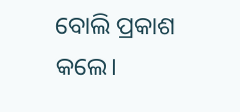ବୋଲି ପ୍ରକାଶ କଲେ।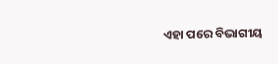ଏହା ପରେ ବିଭାଗୀୟ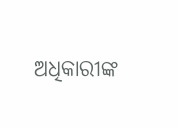ଅଧିକାରୀଙ୍କ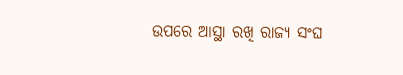ଉପରେ ଆସ୍ଥା ରଖି ରାଜ୍ୟ ସଂଘ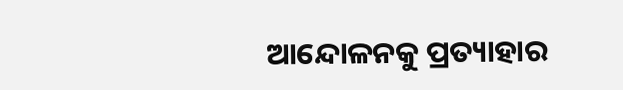ଆନ୍ଦୋଳନକୁ ପ୍ରତ୍ୟାହାର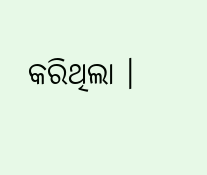କରିଥିଲା ।